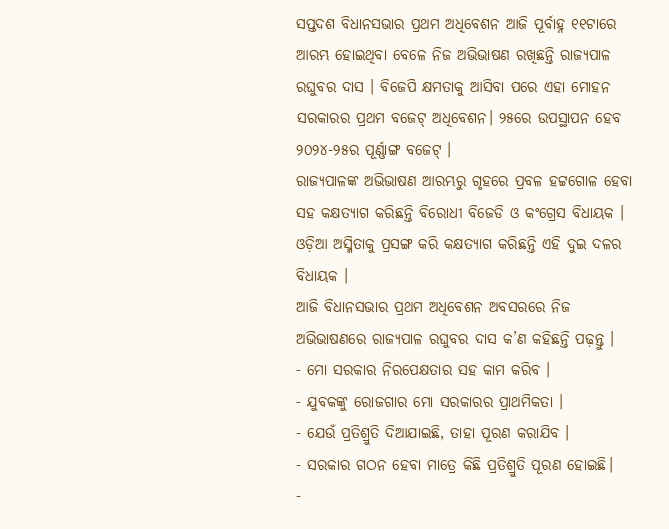ସପ୍ତଦଶ ବିଧାନସଭାର ପ୍ରଥମ ଅଧିବେଶନ ଆଜି ପୂର୍ବାହ୍ନ ୧୧ଟାରେ ଆରମ୍ଭ ହୋଇଥିବା ବେଳେ ନିଜ ଅଭିଭାଷଣ ରଖିଛନ୍ତି ରାଜ୍ୟପାଳ ରଘୁବର ଦାସ । ବିଜେପି କ୍ଷମତାକୁ ଆସିବା ପରେ ଏହା ମୋହନ ସରକାରର ପ୍ରଥମ ବଜେଟ୍ ଅଧିବେଶନ। ୨୫ରେ ଉପସ୍ଥାପନ ହେବ ୨୦୨୪-୨୫ର ପୂର୍ଣ୍ଣାଙ୍ଗ ବଜେଟ୍ ।
ରାଜ୍ୟପାଳଙ୍କ ଅଭିଭାଷଣ ଆରମ୍ଭରୁ ଗୃହରେ ପ୍ରବଳ ହଟ୍ଟଗୋଳ ହେବା ସହ କକ୍ଷତ୍ୟାଗ କରିଛନ୍ତି ବିରୋଧୀ ବିଜେଡି ଓ କଂଗ୍ରେସ ବିଧାୟକ । ଓଡ଼ିଆ ଅସ୍ମିତାକୁ ପ୍ରସଙ୍ଗ କରି କକ୍ଷତ୍ୟାଗ କରିଛନ୍ତି ଏହି ଦୁଇ ଦଳର ବିଧାୟକ ।
ଆଜି ବିଧାନସଭାର ପ୍ରଥମ ଅଧିବେଶନ ଅବସରରେ ନିଜ ଅଭିଭାଷଣରେ ରାଜ୍ୟପାଳ ରଘୁବର ଦାସ କ’ଣ କହିଛନ୍ତି ପଢ଼ନ୍ତୁ ।
- ମୋ ସରକାର ନିରପେକ୍ଷତାର ସହ କାମ କରିବ ।
- ଯୁବକଙ୍କୁ ରୋଜଗାର ମୋ ସରକାରର ପ୍ରାଥମିକତା ।
- ଯେଉଁ ପ୍ରତିଶ୍ରୁତି ଦିଆଯାଇଛି, ତାହା ପୂରଣ କରାଯିବ ।
- ସରକାର ଗଠନ ହେବା ମାତ୍ରେ କିଛି ପ୍ରତିଶ୍ରୁତି ପୂରଣ ହୋଇଛି।
-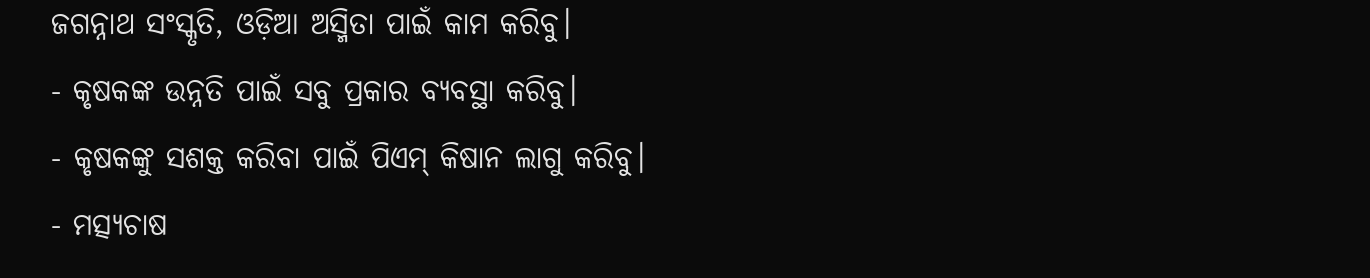ଜଗନ୍ନାଥ ସଂସ୍କୃତି, ଓଡ଼ିଆ ଅସ୍ମିତା ପାଇଁ କାମ କରିବୁ।
- କୃଷକଙ୍କ ଉନ୍ନତି ପାଇଁ ସବୁ ପ୍ରକାର ବ୍ୟବସ୍ଥା କରିବୁ।
- କୃଷକଙ୍କୁ ସଶକ୍ତ କରିବା ପାଇଁ ପିଏମ୍ କିଷାନ ଲାଗୁ କରିବୁ।
- ମତ୍ସ୍ୟଚାଷ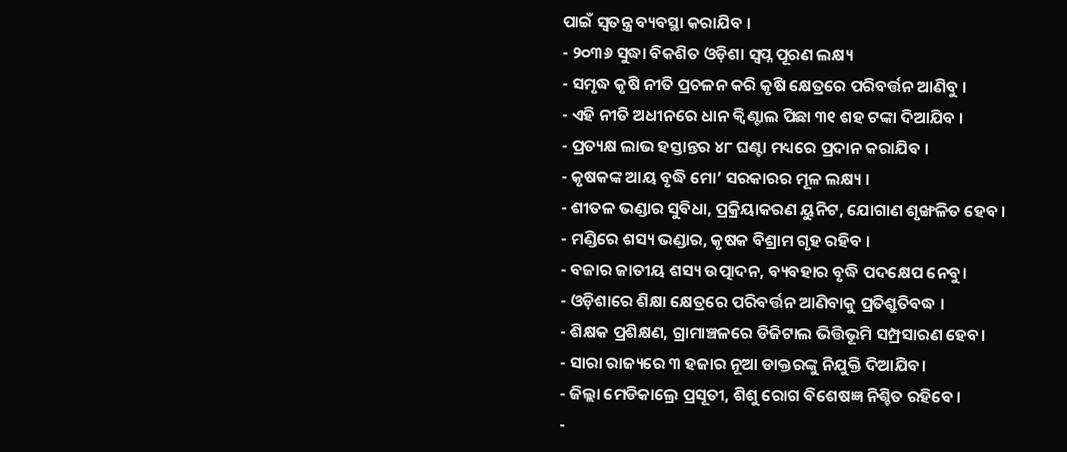ପାଇଁ ସ୍ବତନ୍ତ୍ର ବ୍ୟବସ୍ଥା କରାଯିବ ।
- ୨୦୩୬ ସୁଦ୍ଧା ବିକଶିତ ଓଡ଼ିଶା ସ୍ୱପ୍ନ ପୂରଣ ଲକ୍ଷ୍ୟ
- ସମୃଦ୍ଧ କୃଷି ନୀତି ପ୍ରଚଳନ କରି କୃଷି କ୍ଷେତ୍ରରେ ପରିବର୍ତ୍ତନ ଆଣିବୁ ।
- ଏହି ନୀତି ଅଧୀନରେ ଧାନ କ୍ୱିଣ୍ଟାଲ ପିଛା ୩୧ ଶହ ଟଙ୍କା ଦିଆଯିବ ।
- ପ୍ରତ୍ୟକ୍ଷ ଲାଭ ହସ୍ତାନ୍ତର ୪୮ ଘଣ୍ଟା ମଧ୍ୟରେ ପ୍ରଦାନ କରାଯିବ ।
- କୃଷକଙ୍କ ଆୟ ବୃଦ୍ଧି ମୋ’ ସରକାରର ମୂଳ ଲକ୍ଷ୍ୟ ।
- ଶୀତଳ ଭଣ୍ଡାର ସୁବିଧା, ପ୍ରକ୍ରିୟାକରଣ ୟୁନିଟ, ଯୋଗାଣ ଶୃଙ୍ଖଳିତ ହେବ ।
- ମଣ୍ଡିରେ ଶସ୍ୟ ଭଣ୍ଡାର, କୃଷକ ବିଶ୍ରାମ ଗୃହ ରହିବ ।
- ବଜାର ଜାତୀୟ ଶସ୍ୟ ଉତ୍ପାଦନ, ବ୍ୟବହାର ବୃଦ୍ଧି ପଦକ୍ଷେପ ନେବୁ।
- ଓଡ଼ିଶାରେ ଶିକ୍ଷା କ୍ଷେତ୍ରରେ ପରିବର୍ତ୍ତନ ଆଣିବାକୁ ପ୍ରତିଶ୍ରୁତିବଦ୍ଧ ।
- ଶିକ୍ଷକ ପ୍ରଶିକ୍ଷଣ, ଗ୍ରାମାଞ୍ଚଳରେ ଡିଜିଟାଲ ଭିତ୍ତିଭୂମି ସମ୍ପ୍ରସାରଣ ହେବ।
- ସାରା ରାଜ୍ୟରେ ୩ ହଜାର ନୂଆ ଡାକ୍ତରଙ୍କୁ ନିଯୁକ୍ତି ଦିଆଯିବ।
- ଜିଲ୍ଲା ମେଡିକାଲ୍ରେ ପ୍ରସୂତୀ, ଶିଶୁ ରୋଗ ବିଶେଷଜ୍ଞ ନିଶ୍ଚିତ ରହିବେ ।
-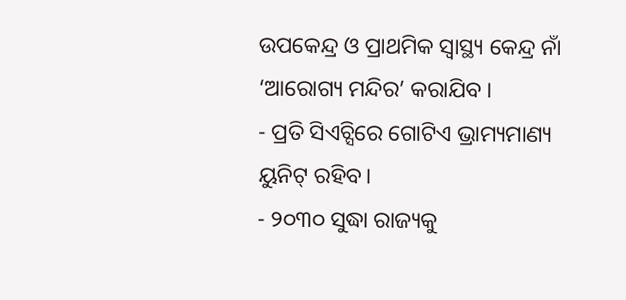ଉପକେନ୍ଦ୍ର ଓ ପ୍ରାଥମିକ ସ୍ୱାସ୍ଥ୍ୟ କେନ୍ଦ୍ର ନାଁ ‘ଆରୋଗ୍ୟ ମନ୍ଦିର’ କରାଯିବ ।
- ପ୍ରତି ସିଏଚ୍ସିରେ ଗୋଟିଏ ଭ୍ରାମ୍ୟମାଣ୍ୟ ୟୁନିଟ୍ ରହିବ।
- ୨୦୩୦ ସୁଦ୍ଧା ରାଜ୍ୟକୁ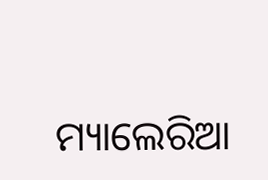ମ୍ୟାଲେରିଆ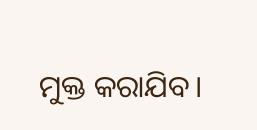ମୁକ୍ତ କରାଯିବ।